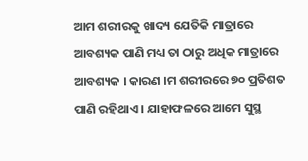ଆମ ଶରୀରକୁ ଖାଦ୍ୟ ଯେତିକି ମାତ୍ରାରେ ଆବଶ୍ୟକ ପାଣି ମଧ୍ୟ ତା ଠାରୁ ଅଧିକ ମାତ୍ରାରେ ଆବଶ୍ୟକ । କାରଣ ।ମ ଶରୀରରେ ୭୦ ପ୍ରତିଶତ ପାଣି ରହିଥାଏ । ଯାହାଫଳରେ ଆମେ ସୁସ୍ଥ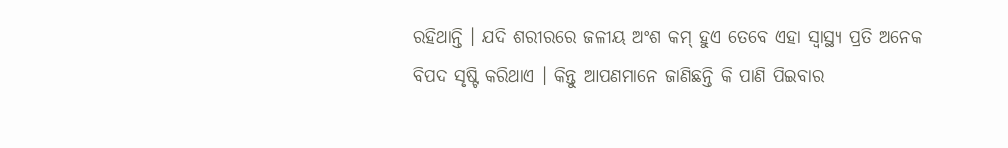ରହିଥାନ୍ତି । ଯଦି ଶରୀରରେ ଜଳୀୟ ଅଂଶ କମ୍ ହୁଏ ତେବେ ଏହା ସ୍ୱାସ୍ଥ୍ୟ ପ୍ରତି ଅନେକ ବିପଦ ସୃଷ୍ଟି କରିଥାଏ । କିନ୍ତୁ ଆପଣମାନେ ଜାଣିଛନ୍ତି କି ପାଣି ପିଇବାର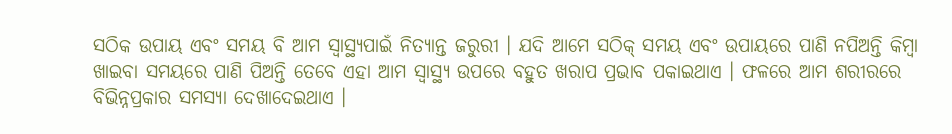ସଠିକ ଉପାୟ ଏବଂ ସମୟ ବି ଆମ ସ୍ୱାସ୍ଥ୍ୟପାଇଁ ନିତ୍ୟାନ୍ତ ଜରୁରୀ । ଯଦି ଆମେ ସଠିକ୍ ସମୟ ଏବଂ ଉପାୟରେ ପାଣି ନପିଅନ୍ତି କିମ୍ବା ଖାଇବା ସମୟରେ ପାଣି ପିଅନ୍ତି ତେବେ ଏହା ଆମ ସ୍ୱାସ୍ଥ୍ୟ ଉପରେ ବହୁତ ଖରାପ ପ୍ରଭାବ ପକାଇଥାଏ । ଫଳରେ ଆମ ଶରୀରରେ ବିଭିନ୍ନପ୍ରକାର ସମସ୍ୟା ଦେଖାଦେଇଥାଏ ।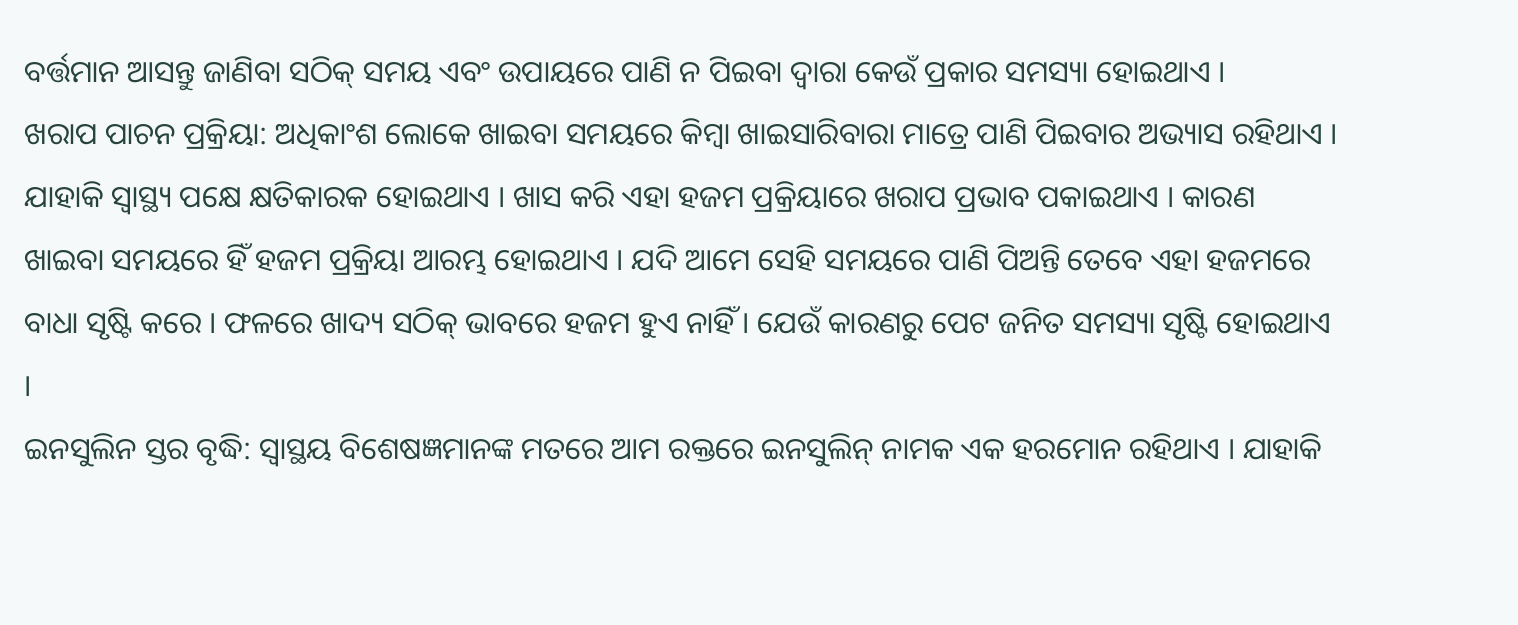ବର୍ତ୍ତମାନ ଆସନ୍ତୁ ଜାଣିବା ସଠିକ୍ ସମୟ ଏବଂ ଉପାୟରେ ପାଣି ନ ପିଇବା ଦ୍ୱାରା କେଉଁ ପ୍ରକାର ସମସ୍ୟା ହୋଇଥାଏ ।
ଖରାପ ପାଚନ ପ୍ରକ୍ରିୟା: ଅଧିକାଂଶ ଲୋକେ ଖାଇବା ସମୟରେ କିମ୍ବା ଖାଇସାରିବାରା ମାତ୍ରେ ପାଣି ପିଇବାର ଅଭ୍ୟାସ ରହିଥାଏ । ଯାହାକି ସ୍ୱାସ୍ଥ୍ୟ ପକ୍ଷେ କ୍ଷତିକାରକ ହୋଇଥାଏ । ଖାସ କରି ଏହା ହଜମ ପ୍ରକ୍ରିୟାରେ ଖରାପ ପ୍ରଭାବ ପକାଇଥାଏ । କାରଣ ଖାଇବା ସମୟରେ ହିଁ ହଜମ ପ୍ରକ୍ରିୟା ଆରମ୍ଭ ହୋଇଥାଏ । ଯଦି ଆମେ ସେହି ସମୟରେ ପାଣି ପିଅନ୍ତି ତେବେ ଏହା ହଜମରେ ବାଧା ସୃଷ୍ଟି କରେ । ଫଳରେ ଖାଦ୍ୟ ସଠିକ୍ ଭାବରେ ହଜମ ହୁଏ ନାହିଁ । ଯେଉଁ କାରଣରୁ ପେଟ ଜନିତ ସମସ୍ୟା ସୃଷ୍ଟି ହୋଇଥାଏ ।
ଇନସୁଲିନ ସ୍ତର ବୃଦ୍ଧି: ସ୍ୱାସ୍ଥୟ ବିଶେଷଜ୍ଞମାନଙ୍କ ମତରେ ଆମ ରକ୍ତରେ ଇନସୁଲିନ୍ ନାମକ ଏକ ହରମୋନ ରହିଥାଏ । ଯାହାକି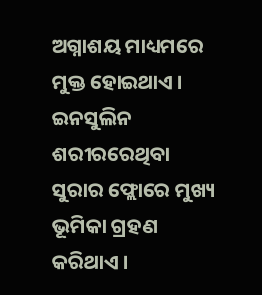ଅଗ୍ନାଶୟ ମାଧ୍ୟମରେ ମୁକ୍ତ ହୋଇଥାଏ । ଇନସୁଲିନ ଶରୀରରେଥିବା ସୁରାର ଫ୍ଲୋରେ ମୁଖ୍ୟ ଭୂମିକା ଗ୍ରହଣ କରିଥାଏ ।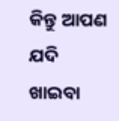କିନ୍ତୁ ଆପଣ ଯଦି ଖାଇବା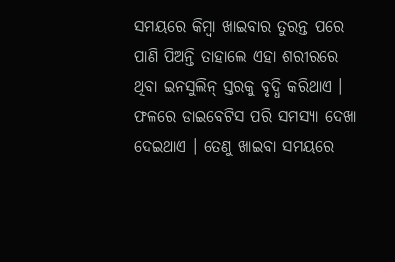ସମୟରେ କିମ୍ବା ଖାଇବାର ତୁରନ୍ତ ପରେ ପାଣି ପିଅନ୍ତି ତାହାଲେ ଏହା ଶରୀରରେ ଥିବା ଇନସୁଲିନ୍ ସ୍ତରକୁ ବୃଦ୍ଧି କରିଥାଏ । ଫଳରେ ଡାଇବେଟିସ ପରି ସମସ୍ୟା ଦେଖା ଦେଇଥାଏ । ତେଣୁ ଖାଇବା ସମୟରେ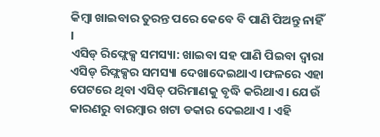କିମ୍ବା ଖାଇବାର ତୁରନ୍ତ ପରେ କେବେ ବି ପାଣି ପିଅନ୍ତୁ ନାହିଁ ।
ଏସିଡ୍ ରିଫ୍ଲେକ୍ସ ସମସ୍ୟା: ଖାଇବା ସହ ପାଣି ପିଇବା ଦ୍ୱାରା ଏସିଡ୍ ରିଫ୍ଲକ୍ସର ସମସ୍ୟା ଦେଖାଦେଇଥାଏ ।ଫଳରେ ଏହା ପେଟରେ ଥିବା ଏସିଡ୍ ପରିମାଣକୁ ବୃଦ୍ଧି କରିଥାଏ । ଯେଉଁ କାରଣରୁ ବାରମ୍ବାର ଖଟା ଡକାର ଦେଇଥାଏ । ଏହି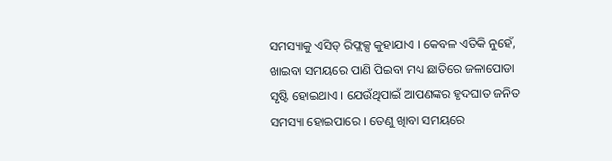ସମସ୍ୟାକୁ ଏସିଡ୍ ରିଫ୍ଲକ୍ସ କୁହାଯାଏ । କେବଳ ଏତିକି ନୁହେଁ, ଖାଇବା ସମୟରେ ପାଣି ପିଇବା ମଧ୍ୟ ଛାତିରେ ଜଳାପୋଡା ସୃଷ୍ଟି ହୋଇଥାଏ । ଯେଉଁଥିପାଇଁ ଆପଣଙ୍କର ହୃଦଘାତ ଜନିତ ସମସ୍ୟା ହୋଇପାରେ । ତେଣୁ ଖାିବା ସମୟରେ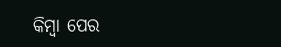କିମ୍ବା ପେର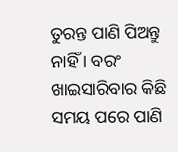ତୁରନ୍ତ ପାଣି ପିଅନ୍ତୁ ନାହିଁ । ବରଂ ଖାଇସାରିବାର କିଛି ସମୟ ପରେ ପାଣି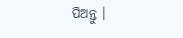ପିଅନ୍ତୁ ।